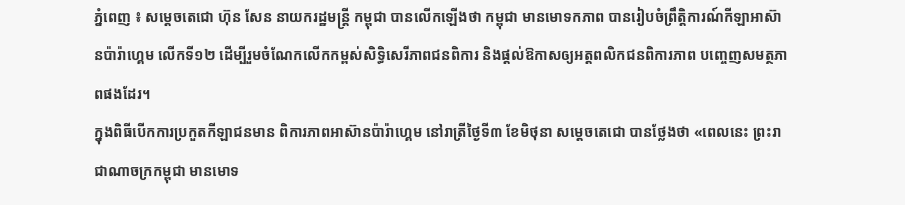ភ្នំពេញ ៖ សម្ដេចតេជោ ហ៊ុន សែន នាយករដ្ឋមន្ដ្រី កម្ពុជា បានលើកឡើងថា កម្ពុជា មានមោទកភាព បានរៀបចំព្រឹត្តិការណ៍កីឡាអាស៊ានប៉ារ៉ាហ្គេម លើកទី១២ ដើម្បីរួមចំណែកលើកកម្ពស់សិទ្ធិសេរីភាពជនពិការ និងផ្ដល់ឱកាសឲ្យអត្តពលិកជនពិការភាព បញ្ចេញសមត្ថភាពផងដែរ។
ក្នុងពិធីបើកការប្រកួតកីឡាជនមាន ពិការភាពអាស៊ានប៉ារ៉ាហ្គេម នៅរាត្រីថ្ងៃទី៣ ខែមិថុនា សម្ដេចតេជោ បានថ្លែងថា «ពេលនេះ ព្រះរាជាណាចក្រកម្ពុជា មានមោទ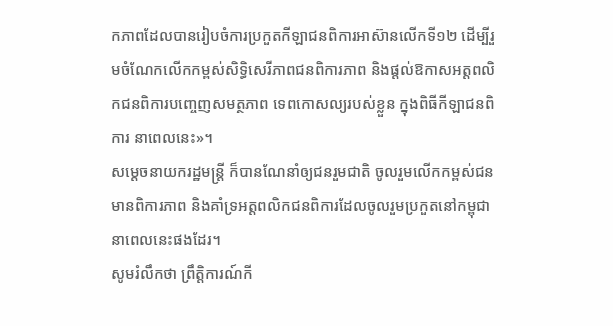កភាពដែលបានរៀបចំការប្រកួតកីឡាជនពិការអាស៊ានលើកទី១២ ដើម្បីរួមចំណែកលើកកម្ពស់សិទ្ធិសេរីភាពជនពិការភាព និងផ្ដល់ឱកាសអត្តពលិកជនពិការបញ្ចេញសមត្ថភាព ទេពកោសល្យរបស់ខ្លួន ក្នុងពិធីកីឡាជនពិការ នាពេលនេះ»។
សម្ដេចនាយករដ្ឋមន្ដ្រី ក៏បានណែនាំឲ្យជនរួមជាតិ ចូលរួមលើកកម្ពស់ជនមានពិការភាព និងគាំទ្រអត្តពលិកជនពិការដែលចូលរួមប្រកួតនៅកម្ពុជានាពេលនេះផងដែរ។
សូមរំលឹកថា ព្រឹត្តិការណ៍កី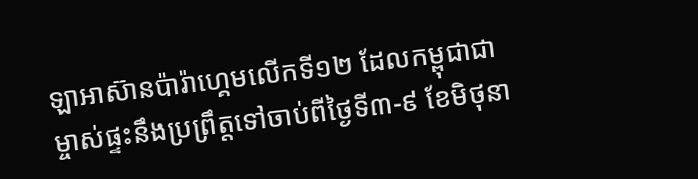ឡាអាស៊ានប៉ារ៉ាហ្គេមលើកទី១២ ដែលកម្ពុជាជាម្ចាស់ផ្ទះនឹងប្រព្រឹត្តទៅចាប់ពីថ្ងៃទី៣-៩ ខែមិថុនា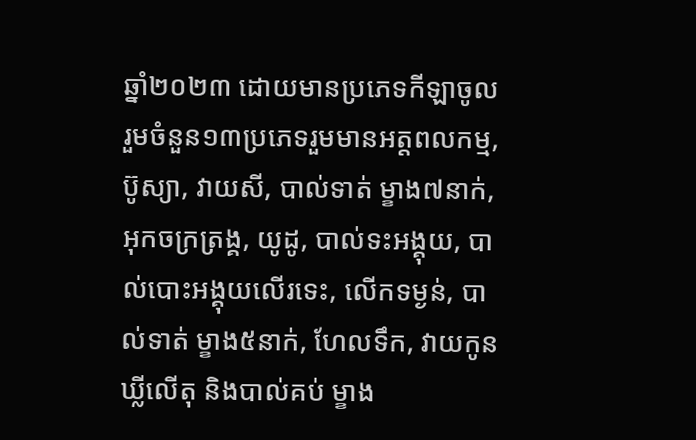ឆ្នាំ២០២៣ ដោយមានប្រភេទកីឡាចូលរួមចំនួន១៣ប្រភេទរួមមានអត្តពលកម្ម, ប៊ូស្យា, វាយសី, បាល់ទាត់ ម្ខាង៧នាក់, អុកចក្រត្រង្គ, យូដូ, បាល់ទះអង្គុយ, បាល់បោះអង្គុយលើរទេះ, លើកទម្ងន់, បាល់ទាត់ ម្ខាង៥នាក់, ហែលទឹក, វាយកូនឃ្លីលើតុ និងបាល់គប់ ម្ខាង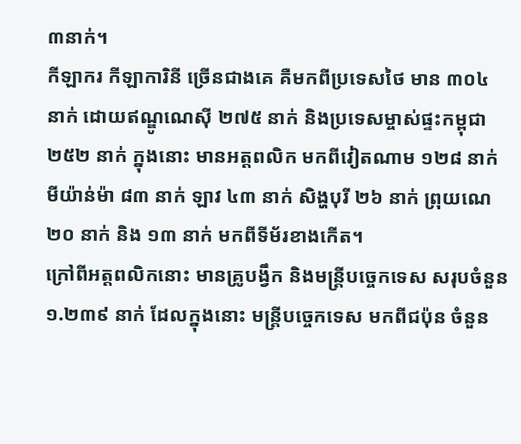៣នាក់។
កីឡាករ កីឡាការិនី ច្រើនជាងគេ គឺមកពីប្រទេសថៃ មាន ៣០៤ នាក់ ដោយឥណ្ឌូណេស៊ី ២៧៥ នាក់ និងប្រទេសម្ចាស់ផ្ទះកម្ពុជា ២៥២ នាក់ ក្នុងនោះ មានអត្តពលិក មកពីវៀតណាម ១២៨ នាក់ មីយ៉ាន់ម៉ា ៨៣ នាក់ ឡាវ ៤៣ នាក់ សិង្ហបុរី ២៦ នាក់ ព្រុយណេ ២០ នាក់ និង ១៣ នាក់ មកពីទីម័រខាងកើត។
ក្រៅពីអត្តពលិកនោះ មានគ្រូបង្វឹក និងមន្ត្រីបច្ចេកទេស សរុបចំនួន ១.២៣៩ នាក់ ដែលក្នុងនោះ មន្ត្រីបច្ចេកទេស មកពីជប៉ុន ចំនួន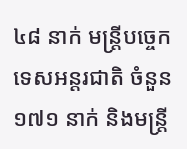៤៨ នាក់ មន្ត្រីបច្ចេកទេសអន្ដរជាតិ ចំនួន ១៧១ នាក់ និងមន្ត្រី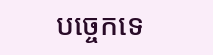បច្ចេកទេ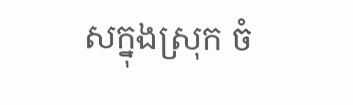សក្នុងស្រុក ចំ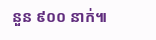នួន ៩០០ នាក់៕